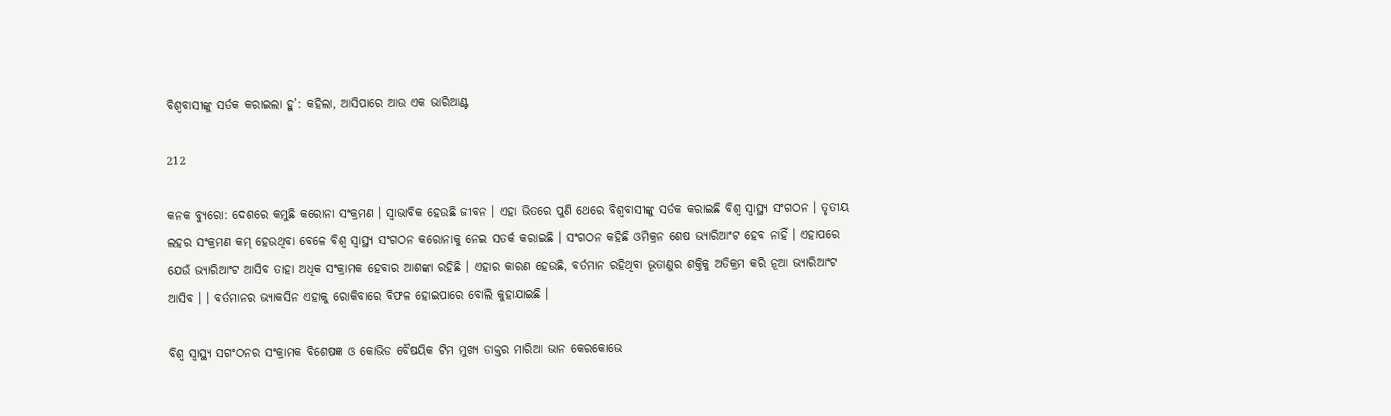ବିଶ୍ୱବାସୀଙ୍କୁ ସର୍ତକ କରାଇଲା ହୁ’: କହିଲା, ଆସିପାରେ ଆଉ ଏକ ଭାରିଆଣ୍ଟ

212

କନକ ବ୍ୟୁରୋ: ଦେଶରେ କମୁଛି କରୋନା ସଂକ୍ରମଣ । ସ୍ୱାଭାବିକ ହେଉଛି ଜୀବନ । ଏହା ଭିତରେ ପୁଣି ଥେରେ ବିଶ୍ୱବାସୀଙ୍କୁ ସର୍ତକ କରାଇଛି ବିଶ୍ୱ ସ୍ୱାସ୍ଥ୍ୟ ସଂଗଠନ । ତୃତୀୟ ଲହର ସଂକ୍ରମଣ କମ୍ ହେଉଥିବା ବେଳେ ବିଶ୍ୱ ସ୍ୱାସ୍ଥ୍ୟ ସଂଗଠନ କରୋନାକୁ ନେଇ ସତର୍କ କରାଇଛି । ସଂଗଠନ କହିଛି ଓମିକ୍ରନ ଶେଷ ଭ୍ୟାରିଆଂଟ ହେବ ନାହିଁ । ଏହାପରେ ଯେଉଁ ଭ୍ୟାରିଆଂଟ ଆସିବ ତାହା ଅଧିକ ସଂକ୍ରାମକ ହେବାର ଆଶଙ୍କା ରହିଛି । ଏହାର କାରଣ ହେଉଛି, ବର୍ତମାନ ରହିଥିବା ଭୂତାଣୁର ଶକ୍ତିକୁ ଅତିକ୍ରମ କରି ନୂଆ ଭ୍ୟାରିଆଂଟ ଆସିବ । । ବର୍ତମାନର ଭ୍ୟାକସିନ ଏହାକୁ ରୋକିବାରେ ବିଫଳ ହୋଇପାରେ ବୋଲି କୁହାଯାଇଛି ।

ବିଶ୍ୱ ସ୍ୱାସ୍ଥ୍ୟ ସଗଂଠନର ସଂକ୍ରାମକ ବିଶେଷଜ୍ଞ ଓ କୋଭିଡ ବୈଷୟିକ ଟିମ ମୁଖ୍ୟ ଡାକ୍ତର ମାରିଆ ଭାନ କେରକୋଭେ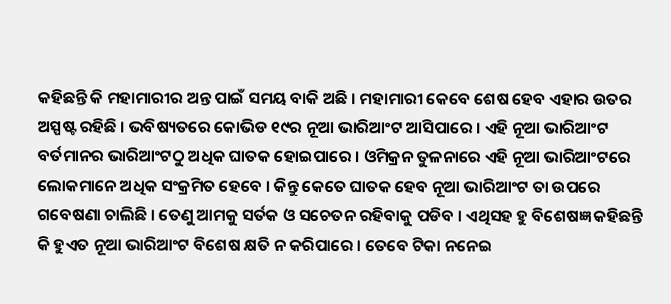କହିଛନ୍ତି କି ମହାମାରୀର ଅନ୍ତ ପାଇଁ ସମୟ ବାକି ଅଛି । ମହାମାରୀ କେବେ ଶେଷ ହେବ ଏହାର ଉତର ଅସ୍ପଷ୍ଟ ରହିଛି । ଭବିଷ୍ୟତରେ କୋଭିଡ ୧୯ର ନୂଆ ଭାରିଆଂଟ ଆସିପାରେ । ଏହି ନୂଆ ଭାରିଆଂଟ ବର୍ତମାନର ଭାରିଆଂଟଠୁ ଅଧିକ ଘାତକ ହୋଇପାରେ । ଓମିକ୍ରନ ତୁଳନାରେ ଏହି ନୂଆ ଭାରିଆଂଟରେ ଲୋକମାନେ ଅଧିକ ସଂକ୍ରମିତ ହେବେ । କିନ୍ତୁ କେତେ ଘାତକ ହେବ ନୂଆ ଭାରିଆଂଟ ତା ଉପରେ ଗବେଷଣା ଚାଲିଛି । ତେଣୁ ଆମକୁ ସର୍ତକ ଓ ସଚେତନ ରହିବାକୁ ପଡିବ । ଏଥିସହ ହୁ ବିଶେଷଜ୍ଞ କହିଛନ୍ତି କି ହୁଏତ ନୂଆ ଭାରିଆଂଟ ବିଶେଷ କ୍ଷତି ନ କରିପାରେ । ତେବେ ଟିକା ନନେଇ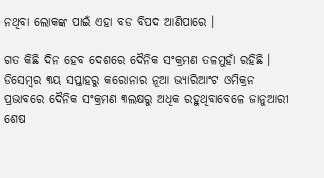ନଥିବା ଲୋକଙ୍କ ପାଇଁ ଏହା ବଡ ବିପଦ ଆଣିପାରେ ।

ଗତ କିଛି ଦିନ ହେବ ଦେଶରେ ଦୈନିକ ସଂକ୍ରମଣ ତଳମୁହାଁ ରହିଛି । ଡିସେମ୍ବର ୩ୟ ସପ୍ତାହରୁ କରୋନାର ନୂଆ ଭ୍ୟାରିଆଂଟ ଓମିକ୍ରନ ପ୍ରଭାବରେ ଦୈନିକ ସଂକ୍ରମଣ ୩ଲକ୍ଷରୁ ଅଧିକ ରହୁଥିବାବେଳେ ଜାନୁଆରୀ ଶେଷ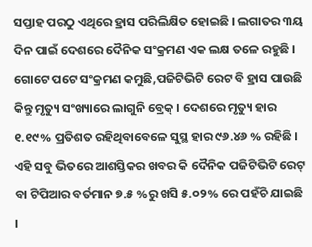ସପ୍ତାହ ପରଠୁ ଏଥିରେ ହ୍ରାସ ପରିଲିକ୍ଷିତ ହୋଇଛି । ଲଗାତର ୩ୟ ଦିନ ପାଇଁ ଦେଶରେ ଦୈନିକ ସଂକ୍ରମଣ ଏକ ଲକ୍ଷ ତଳେ ରହୁଛି । ଗୋଟେ ପଟେ ସଂକ୍ରମଣ କମୁଛି,ପଜିଟିଭିଟି ରେଟ ବି ହ୍ରାସ ପାଉଛି କିନ୍ତୁ ମୃତ୍ୟୁ ସଂଖ୍ୟାରେ ଲାଗୁନି ବ୍ରେକ୍ । ଦେଶରେ ମୃତ୍ୟୁ ହାର ୧.୧୯% ପ୍ରତିଶତ ରହିଥିବାବେଳେ ସୁସ୍ଥ ହାର ୯୬.୪୬ % ରହିଛି । ଏହି ସବୁ ଭିତରେ ଆଶସ୍ତିକର ଖବର କି ଦୈନିକ ପଜିଟିଭିଟି ରେଟ୍ ବା ଟିପିଆର ବର୍ତମାନ ୭.୫ %ରୁ ଖସି ୫.୦୨% ରେ ପହଁଚି ଯାଇଛି ।